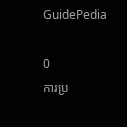GuidePedia

0
ការប្រ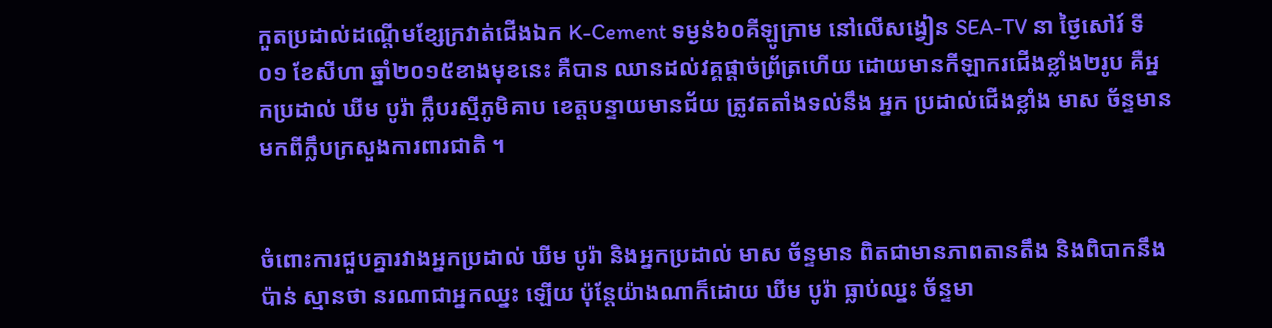កួតប្រដាល់ដណ្ដើមខ្សែក្រវាត់ជើងឯក K-Cement ទម្ងន់៦០គីឡូក្រាម នៅលើសង្វៀន SEA-TV នា ថ្ងៃសៅរ៍ ទី០១ ខែសីហា ឆ្នាំ២០១៥ខាងមុខនេះ គឺបាន ឈានដល់វគ្គផ្តាច់ព្រ័ត្រហើយ ដោយមានកីឡាករជើងខ្លាំង២រូប គឺអ្នកប្រដាល់ ឃីម បូរ៉ា ក្លឹបរស្មីភូមិគាប ខេត្តបន្ទាយមានជ័យ ត្រូវតតាំងទល់នឹង អ្នក ប្រដាល់ជើងខ្លាំង មាស ច័ន្ទមាន មកពីក្លឹបក្រសួងការពារជាតិ ។


ចំពោះការជួបគ្នារវាងអ្នកប្រដាល់ ឃីម បូរ៉ា និងអ្នកប្រដាល់ មាស ច័ន្ទមាន ពិតជាមានភាពតានតឹង និងពិបាកនឹងប៉ាន់ ស្មានថា នរណាជាអ្នកឈ្នះ ឡើយ ប៉ុន្តែយ៉ាងណាក៏ដោយ ឃីម បូរ៉ា ធ្លាប់ឈ្នះ ច័ន្ទមា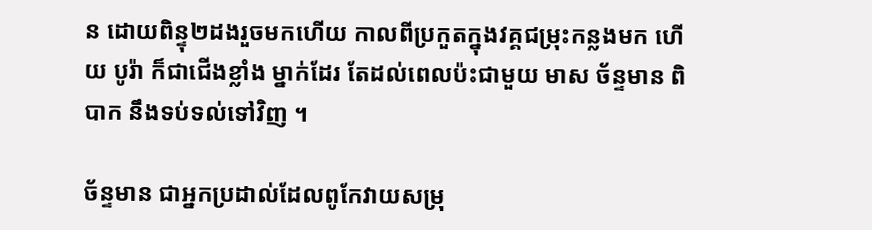ន ដោយពិន្ទុ២ដងរួចមកហើយ កាលពីប្រកួតក្នុងវគ្គជម្រុះកន្លងមក ហើយ បូរ៉ា ក៏ជាជើងខ្លាំង ម្នាក់ដែរ តែដល់ពេលប៉ះជាមួយ មាស ច័ន្ទមាន ពិបាក នឹងទប់ទល់ទៅវិញ ។

ច័ន្ទមាន ជាអ្នកប្រដាល់ដែលពូកែវាយសម្រុ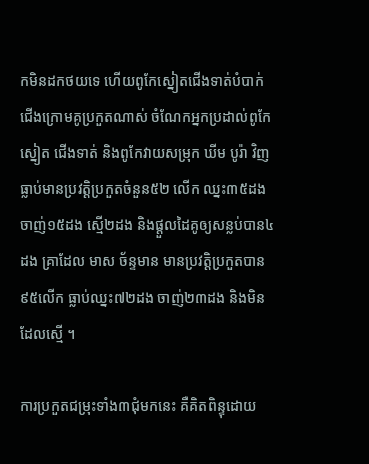កមិនដកថយទេ ហើយពូកែស្នៀតជើងទាត់បំបាក់ជើងក្រោមគូប្រកួតណាស់ ចំណែកអ្នកប្រដាល់ពូកែស្នៀត ជើងទាត់ និងពូកែវាយសម្រុក ឃីម បូរ៉ា វិញ ធ្លាប់មានប្រវត្តិប្រកួតចំនួន៥២ លើក ឈ្នះ៣៥ដង ចាញ់១៥ដង ស្មើ២ដង និងផ្តួលដៃគូឲ្យសន្លប់បាន៤ដង គ្រាដែល មាស ច័ន្ទមាន មានប្រវត្តិប្រកួតបាន៩៥លើក ធ្លាប់ឈ្នះ៧២ដង ចាញ់២៣ដង និងមិនដែលស្មើ ។

ការប្រកួតជម្រុះទាំង៣ជុំមកនេះ គឺគិតពិន្ទុដោយ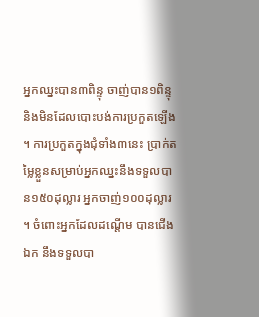អ្នកឈ្នះបាន៣ពិន្ទុ ចាញ់បាន១ពិន្ទុ និងមិនដែលបោះបង់ការប្រកួតឡើង ។ ការប្រកួតក្នុងជុំទាំង៣នេះ ប្រាក់តម្លៃខ្លួនសម្រាប់អ្នកឈ្នះនឹងទទួលបាន១៥០ដុល្លារ អ្នកចាញ់១០០ដុល្លារ ។ ចំពោះអ្នកដែលដណ្ដើម បានជើងឯក នឹងទទួលបា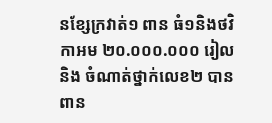នខ្សែក្រវាត់១ ពាន ធំ១និងថវិកាអម ២០.០០០.០០០ រៀល និង ចំណាត់ថ្នាក់លេខ២ បានពាន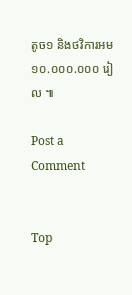តូច១ និងថវិការអម ១០.០០០.០០០ រៀល ៕

Post a Comment


Top